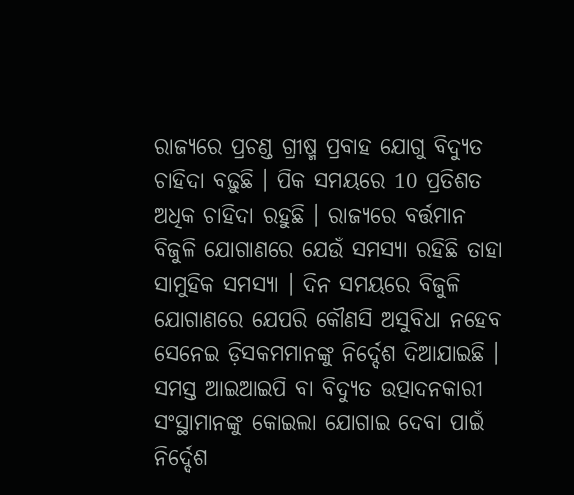ରାଜ୍ୟରେ ପ୍ରଚଣ୍ଡ ଗ୍ରୀଷ୍ମ ପ୍ରବାହ ଯୋଗୁ ବିଦ୍ୟୁତ ଚାହିଦା ବଢ଼ୁଛି । ପିକ ସମୟରେ 10 ପ୍ରତିଶତ ଅଧିକ ଚାହିଦା ରହୁଛି । ରାଜ୍ୟରେ ବର୍ତ୍ତମାନ ବିଜୁଳି ଯୋଗାଣରେ ଯେଉଁ ସମସ୍ୟା ରହିଛି ତାହା ସାମୁହିକ ସମସ୍ୟା । ଦିନ ସମୟରେ ବିଜୁଳି ଯୋଗାଣରେ ଯେପରି କୌଣସି ଅସୁବିଧା ନହେବ ସେନେଇ ଡ଼ିସକମମାନଙ୍କୁ ନିର୍ଦ୍ଦେଶ ଦିଆଯାଇଛି । ସମସ୍ତ ଆଇଆଇପି ବା ବିଦ୍ୟୁତ ଉତ୍ପାଦନକାରୀ ସଂସ୍ଥାମାନଙ୍କୁ କୋଇଲା ଯୋଗାଇ ଦେବା ପାଇଁ ନିର୍ଦ୍ଦେଶ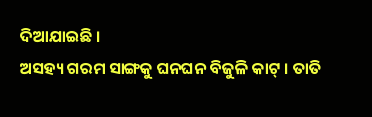ଦିଆଯାଇଛି ।
ଅସହ୍ୟ ଗରମ ସାଙ୍ଗକୁ ଘନଘନ ବିଜୁଳି କାଟ୍ । ତାତି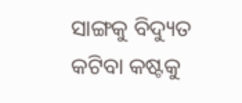ସାଙ୍ଗକୁ ବିଦ୍ୟୁତ କଟିବା କଷ୍ଟକୁ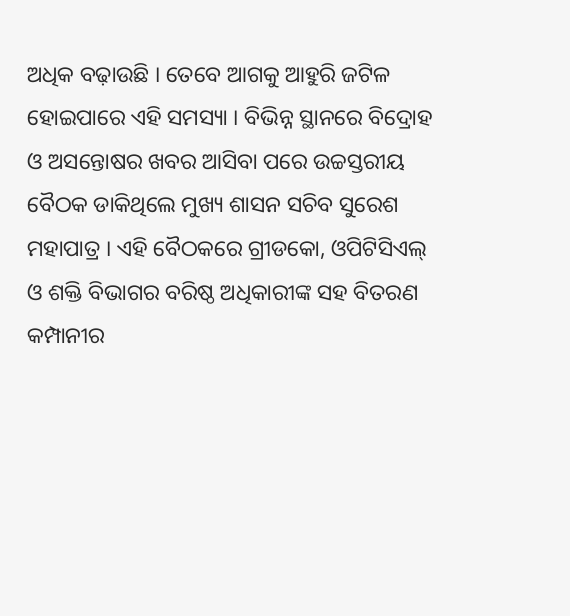ଅଧିକ ବଢ଼ାଉଛି । ତେବେ ଆଗକୁ ଆହୁରି ଜଟିଳ ହୋଇପାରେ ଏହି ସମସ୍ୟା । ବିଭିନ୍ନ ସ୍ଥାନରେ ବିଦ୍ରୋହ ଓ ଅସନ୍ତୋଷର ଖବର ଆସିବା ପରେ ଉଚ୍ଚସ୍ତରୀୟ ବୈଠକ ଡାକିଥିଲେ ମୁଖ୍ୟ ଶାସନ ସଚିବ ସୁରେଶ ମହାପାତ୍ର । ଏହି ବୈଠକରେ ଗ୍ରୀଡକୋ, ଓପିଟିସିଏଲ୍ ଓ ଶକ୍ତି ବିଭାଗର ବରିଷ୍ଠ ଅଧିକାରୀଙ୍କ ସହ ବିତରଣ କମ୍ପାନୀର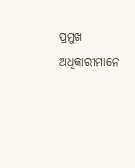ପ୍ରମୁଖ ଅଧିକାରୀମାନେ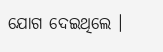ଯୋଗ ଦେଇଥିଲେ ।